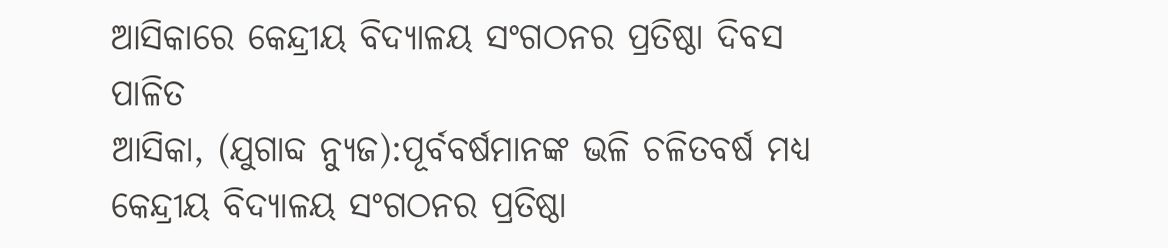ଆସିକାରେ କେନ୍ଦ୍ରୀୟ ବିଦ୍ୟାଳୟ ସଂଗଠନର ପ୍ରତିଷ୍ଠା ଦିବସ ପାଳିତ
ଆସିକା, (ଯୁଗାବ୍ଦ ନ୍ୟୁଜ):ପୂର୍ବବର୍ଷମାନଙ୍କ ଭଳି ଚଳିତବର୍ଷ ମଧ୍ୟ କେନ୍ଦ୍ରୀୟ ବିଦ୍ୟାଳୟ ସଂଗଠନର ପ୍ରତିଷ୍ଠା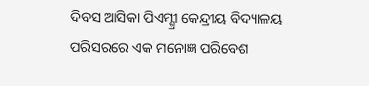ଦିବସ ଆସିକା ପିଏମ୍ଶ୍ରୀ କେନ୍ଦ୍ରୀୟ ବିଦ୍ୟାଳୟ ପରିସରରେ ଏକ ମନୋଜ୍ଞ ପରିବେଶ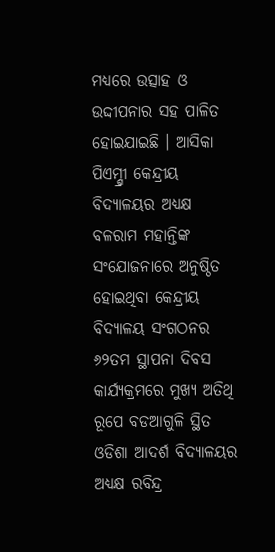ମଧ୍ୟରେ ଉତ୍ସାହ ଓ ଉଦ୍ଦୀପନାର ସହ ପାଳିତ ହୋଇଯାଇଛି । ଆସିକା ପିଏମ୍ଶ୍ରୀ କେନ୍ଦ୍ରୀୟ ବିଦ୍ୟାଳୟର ଅଧ୍ୟକ୍ଷ ବଳରାମ ମହାନ୍ତିଙ୍କ ସଂଯୋଜନାରେ ଅନୁଷ୍ଠିତ ହୋଇଥିବା କେନ୍ଦ୍ରୀୟ ବିଦ୍ୟାଳୟ ସଂଗଠନର ୬୨ତମ ସ୍ଥାପନା ଦିବସ କାର୍ଯ୍ୟକ୍ରମରେ ମୁଖ୍ୟ ଅତିଥି ରୂପେ ବଡଆଗୁଳି ସ୍ଥିତ ଓଡିଶା ଆଦର୍ଶ ବିଦ୍ୟାଳୟର ଅଧ୍ୟକ୍ଷ ରବିନ୍ଦ୍ର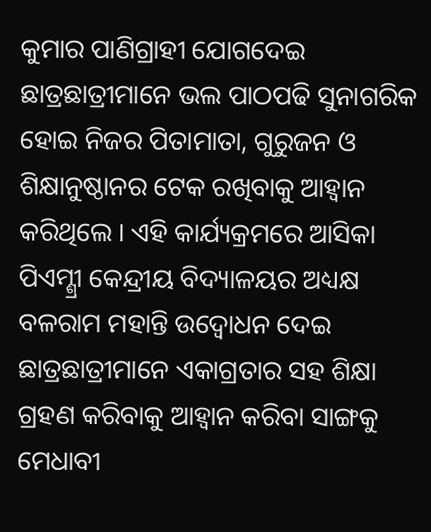କୁମାର ପାଣିଗ୍ରାହୀ ଯୋଗଦେଇ ଛାତ୍ରଛାତ୍ରୀମାନେ ଭଲ ପାଠପଢି ସୁନାଗରିକ ହୋଇ ନିଜର ପିତାମାତା, ଗୁରୁଜନ ଓ ଶିକ୍ଷାନୁଷ୍ଠାନର ଟେକ ରଖିବାକୁ ଆହ୍ୱାନ କରିଥିଲେ । ଏହି କାର୍ଯ୍ୟକ୍ରମରେ ଆସିକା ପିଏମ୍ଶ୍ରୀ କେନ୍ଦ୍ରୀୟ ବିଦ୍ୟାଳୟର ଅଧ୍ୟକ୍ଷ ବଳରାମ ମହାନ୍ତି ଉଦ୍ବୋଧନ ଦେଇ ଛାତ୍ରଛାତ୍ରୀମାନେ ଏକାଗ୍ରତାର ସହ ଶିକ୍ଷା ଗ୍ରହଣ କରିବାକୁ ଆହ୍ୱାନ କରିବା ସାଙ୍ଗକୁ ମେଧାବୀ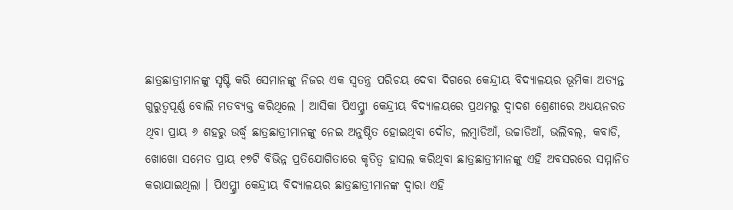ଛାତ୍ରଛାତ୍ରୀମାନଙ୍କୁ ସୃଷ୍ଟି କରି ସେମାନଙ୍କୁ ନିଜର ଏକ ସ୍ୱତନ୍ତ୍ର ପରିଚୟ ଦେବା ଦିଗରେ କେନ୍ଦ୍ରୀୟ ବିଦ୍ୟାଳୟର ଭୂମିକା ଅତ୍ୟନ୍ତ ଗୁରୁତ୍ୱପୂର୍ଣ୍ଣ ବୋଲି ମତବ୍ୟକ୍ତ କରିଥିଲେ । ଆସିକା ପିଏମ୍ଶ୍ରୀ କେନ୍ଦ୍ରୀୟ ବିଦ୍ୟାଳୟରେ ପ୍ରଥମରୁ ଦ୍ୱାଦଶ ଶ୍ରେଣୀରେ ଅଧ୍ୟୟନରତ ଥିବା ପ୍ରାୟ ୬ ଶହରୁ ଉର୍ଦ୍ଧ୍ୱ ଛାତ୍ରଛାତ୍ରୀମାନଙ୍କୁ ନେଇ ଅନୁଷ୍ଠିତ ହୋଇଥିବା ଦୌଡ, ଲମ୍ବାଡିଆଁ, ଉଚ୍ଚାଡିଆଁ, ଭଲିବଲ୍, କବାଡି, ଖୋଖୋ ସମେତ ପ୍ରାୟ ୧୭ଟି ବିଭିନ୍ନ ପ୍ରତିଯୋଗିତାରେ କୃତିତ୍ୱ ହାସଲ କରିଥିବା ଛାତ୍ରଛାତ୍ରୀମାନଙ୍କୁ ଏହି ଅବସରରେ ସମ୍ମାନିତ କରାଯାଇଥିଲା । ପିଏମ୍ଶ୍ରୀ କେନ୍ଦ୍ରୀୟ ବିଦ୍ୟାଳୟର ଛାତ୍ରଛାତ୍ରୀମାନଙ୍କ ଦ୍ୱାରା ଏହି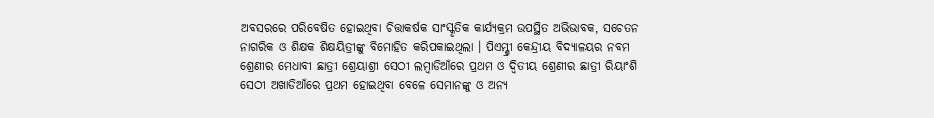ଅବସରରେ ପରିବେଷିତ ହୋଇଥିବା ଚିତ୍ତାକର୍ଷକ ସାଂସ୍କୃତିକ କାର୍ଯ୍ୟକ୍ରମ ଉପସ୍ଥିତ ଅଭିଭାବକ, ସଚେତନ ନାଗରିକ ଓ ଶିକ୍ଷକ ଶିକ୍ଷୟିତ୍ରୀଙ୍କୁ ବିମୋହିତ କରିପକାଇଥିଲା । ପିଏମ୍ଶ୍ରୀ କେନ୍ଦ୍ରୀୟ ବିଦ୍ୟାଳୟର ନବମ ଶ୍ରେଣୀର ମେଧାବୀ ଛାତ୍ରୀ ଶ୍ରେୟାଶ୍ରୀ ସେଠୀ ଲମ୍ବାଡିଆଁରେ ପ୍ରଥମ ଓ ଦ୍ୱିତୀୟ ଶ୍ରେଣୀର ଛାତ୍ରୀ ରିୟାଂଶି ସେଠୀ ଅଖାଡିଆଁରେ ପ୍ରଥମ ହୋଇଥିବା ବେଳେ ସେମାନଙ୍କୁ ଓ ଅନ୍ୟ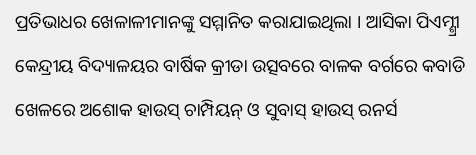ପ୍ରତିଭାଧର ଖେଳାଳୀମାନଙ୍କୁ ସମ୍ମାନିତ କରାଯାଇଥିଲା । ଆସିକା ପିଏମ୍ଶ୍ରୀ କେନ୍ଦ୍ରୀୟ ବିଦ୍ୟାଳୟର ବାର୍ଷିକ କ୍ରୀଡା ଉତ୍ସବରେ ବାଳକ ବର୍ଗରେ କବାଡି ଖେଳରେ ଅଶୋକ ହାଉସ୍ ଚାମ୍ପିୟନ୍ ଓ ସୁବାସ୍ ହାଉସ୍ ରନର୍ସ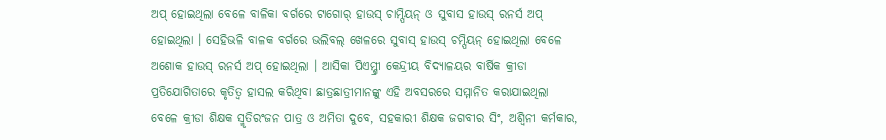ଅପ୍ ହୋଇଥିଲା ବେଳେ ବାଳିକା ବର୍ଗରେ ଟାଗୋର୍ ହାଉସ୍ ଚାମ୍ପିୟନ୍ ଓ ସୁବାସ ହାଉସ୍ ରନର୍ସ ଅପ୍ ହୋଇଥିଲା । ସେହିଭଳି ବାଳକ ବର୍ଗରେ ଭଲିବଲ୍ ଖେଳରେ ସୁବାସ୍ ହାଉସ୍ ଚମ୍ପିୟନ୍ ହୋଇଥିଲା ବେଳେ ଅଶୋକ ହାଉସ୍ ରନର୍ସ ଅପ୍ ହୋଇଥିଲା । ଆସିକା ପିଏମ୍ଶ୍ରୀ କେନ୍ଦ୍ରୀୟ ବିଦ୍ୟାଳୟର ବାର୍ଷିକ କ୍ରୀଡା ପ୍ରତିଯୋଗିତାରେ କୃତିତ୍ୱ ହାସଲ କରିଥିବା ଛାତ୍ରଛାତ୍ରୀମାନଙ୍କୁ ଏହି ଅବସରରେ ସମ୍ମାନିତ କରାଯାଇଥିଲା ବେଳେ କ୍ରୀଡା ଶିକ୍ଷକ ସ୍ମୃତିରଂଜନ ପାତ୍ର ଓ ଅମିତା ଦୁବେ, ସହକାରୀ ଶିକ୍ଷକ ଜଗବୀର ସିଂ, ଅଶ୍ୱିନୀ କର୍ମକାର,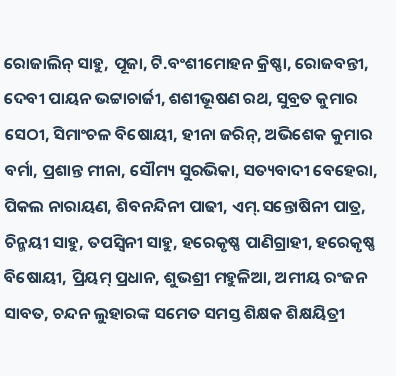ରୋଜାଲିନ୍ ସାହୁ, ପୂଜା, ଟି.ବଂଶୀମୋହନ କ୍ରିଷ୍ଣା, ରୋଜବନ୍ତୀ, ଦେବୀ ପାୟନ ଭଟ୍ଟାଚାର୍ଜୀ, ଶଶୀଭୂଷଣ ରଥ, ସୁବ୍ରତ କୁମାର ସେଠୀ, ସିମାଂଚଳ ବିଷୋୟୀ, ହୀନା ଜରିନ୍, ଅଭିଶେକ କୁମାର ବର୍ମା, ପ୍ରଶାନ୍ତ ମୀନା, ସୌମ୍ୟ ସୁରଭିକା, ସତ୍ୟବାଦୀ ବେହେରା, ପିକଲ ନାରାୟଣ, ଶିବନନ୍ଦିନୀ ପାଢୀ, ଏମ୍.ସନ୍ତୋଷିନୀ ପାତ୍ର, ଚିନ୍ମୟୀ ସାହୁ, ତପସ୍ୱିନୀ ସାହୁ, ହରେକୃଷ୍ଣ ପାଣିଗ୍ରାହୀ, ହରେକୃଷ୍ଣ ବିଷୋୟୀ, ପ୍ରିୟମ୍ ପ୍ରଧାନ, ଶୁଭଶ୍ରୀ ମହୁଳିଆ, ଅମୀୟ ରଂଜନ ସାବତ, ଚନ୍ଦନ ଲୁହାରଙ୍କ ସମେତ ସମସ୍ତ ଶିକ୍ଷକ ଶିକ୍ଷୟିତ୍ରୀ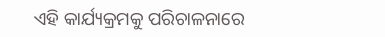ଏହି କାର୍ଯ୍ୟକ୍ରମକୁ ପରିଚାଳନାରେ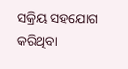ସକ୍ରିୟ ସହଯୋଗ କରିଥିବା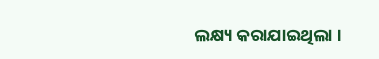ଲକ୍ଷ୍ୟ କରାଯାଇଥିଲା ।